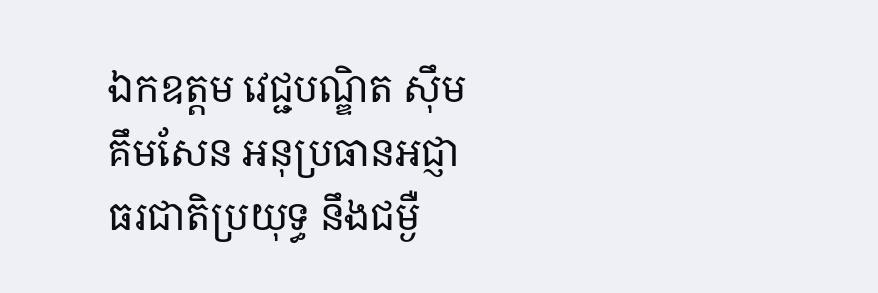ឯកឧត្តម វេជ្ជបណ្ឌិត ស៊ឹម គឹមសែន អនុប្រធានអជ្ញាធរជាតិប្រយុទ្ធ នឹងជម្ងឺ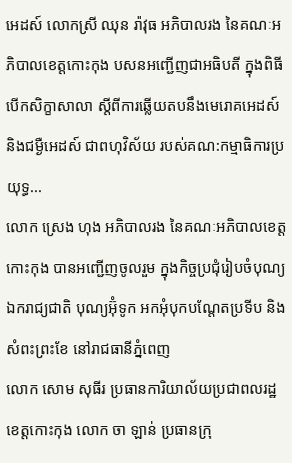អេដស៍ លោកស្រី ឈុន រ៉ាវុធ អភិបាលរង នៃគណៈអភិបាលខេត្តកោះកុង បសនអញ្ជើញជាអធិបតី ក្នុងពិធីបើកសិក្ខាសាលា ស្តីពីការឆ្លើយតបនឹងមេរោគអេដស៍ និងជម្ងឺអេដស៍ ជាពហុវិស័យ របស់គណ:កម្មាធិការប្រយុទ្ធ...
លោក ស្រេង ហុង អភិបាលរង នៃគណៈអភិបាលខេត្តកោះកុង បានអញ្ជើញចូលរួម ក្នុងកិច្ចប្រជុំរៀបចំបុណ្យឯករាជ្យជាតិ បុណ្យអ៊ុំទូក អកអុំបុកបណ្តែតប្រទីប និងសំពះព្រះខែ នៅរាជធានីភ្នំពេញ
លោក សោម សុធីរ ប្រធានការិយាល័យប្រជាពលរដ្ឋខេត្តកោះកុង លោក ចា ឡាន់ ប្រធានក្រុ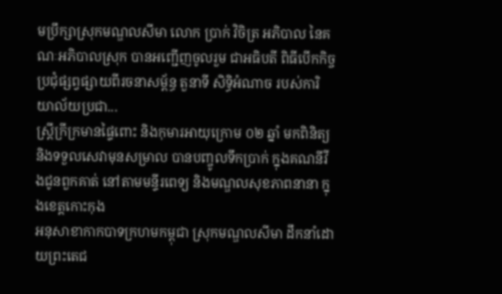មប្រឹក្សាស្រុកមណ្ឌលសីមា លោក ប្រាក់ វិចិត្រ អភិបាល នៃគណៈអភិបាលស្រុក បានអញ្ជើញចូលរួម ជាអធិបតី ពិធីបើកកិច្ចប្រជុំផ្សព្វផ្សាយពីរចនាសម្ព័ន្ធ តួនាទី សិទ្ធិអំណាច របស់ការិយាល័យប្រជា...
ស្រ្តីក្រីក្រមានផ្ទៃពោះ និងកុមារអាយុក្រោម ០២ ឆ្នាំ មកពិនិត្យ និងទទួលសេវាមុនសម្រាល បានបញ្ចូលទឹកប្រាក់ ក្នុងគណនីវីងជូនពួកគាត់ នៅតាមមន្ទីរពេទ្យ និងមណ្ឌលសុខភាពនានា ក្នុងខេត្តកោះកុង
អនុសាខាកាកបាទក្រហមកម្ពុជា ស្រុកមណ្ឌលសីមា ដឹកនាំដោយព្រះតេជ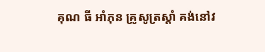គុណ ធី អាំភុន គ្រូសូត្រស្តាំ គង់នៅវ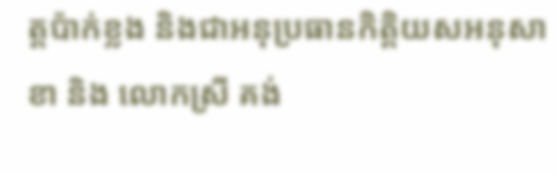ត្តប៉ាក់ខ្លង និងជាអនុប្រធានកិត្តិយសអនុសាខា និង លោកស្រី គង់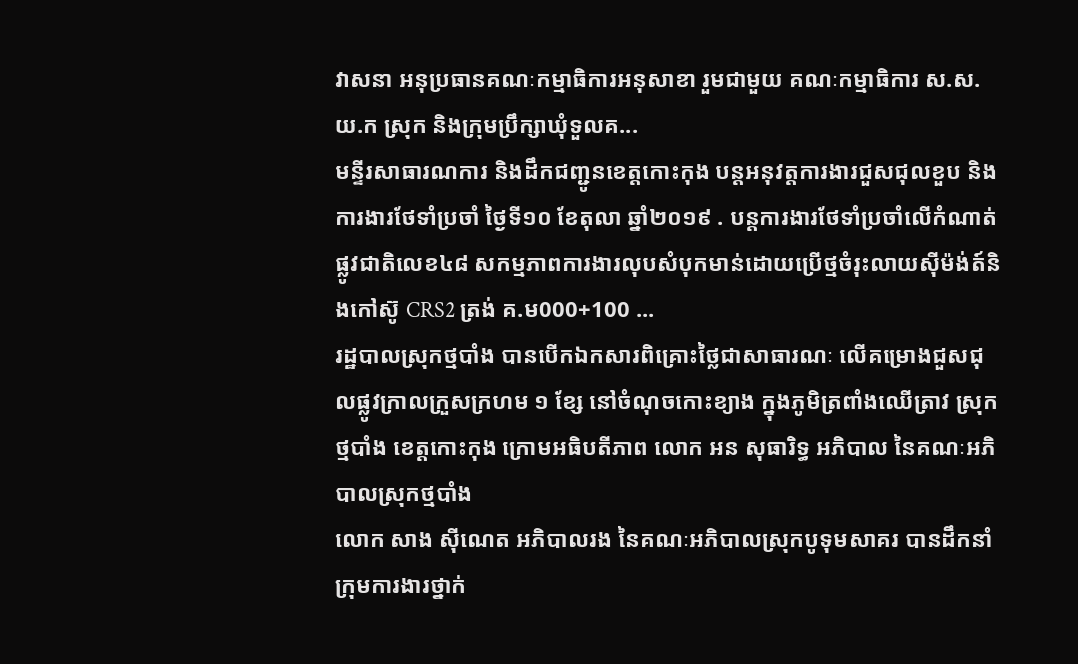វាសនា អនុប្រធានគណៈកម្មាធិការអនុសាខា រួមជាមួយ គណៈកម្មាធិការ ស.ស.យ.ក ស្រុក និងក្រុមប្រឹក្សាឃុំទួលគ...
មន្ទីរសាធារណការ និងដឹកជញ្ជូនខេត្តកោះកុង បន្តអនុវត្តការងារជួសជុលខួប និង ការងារថែទាំប្រចាំ ថ្ងៃទី១០ ខែតុលា ឆ្នាំ២០១៩ . បន្តការងារថែទាំប្រចាំលើកំណាត់ផ្លូវជាតិលេខ៤៨ សកម្មភាពការងារលុបសំបុកមាន់ដោយប្រើថ្មចំរុះលាយស៊ីម៉ង់ត៍និងកៅស៊ូ CRS2 ត្រង់ គ.ម000+100 ...
រដ្ឋបាលស្រុកថ្មបាំង បានបើកឯកសារពិគ្រោះថ្លៃជាសាធារណៈ លើគម្រោងជួសជុលផ្លូវក្រាលក្រួសក្រហម ១ ខ្សែ នៅចំណុចកោះខ្យាង ក្នុងភូមិត្រពាំងឈើត្រាវ ស្រុកថ្មបាំង ខេត្តកោះកុង ក្រោមអធិបតីភាព លោក អន សុធារិទ្ធ អភិបាល នៃគណៈអភិបាលស្រុកថ្មបាំង
លោក សាង ស៊ីណេត អភិបាលរង នៃគណៈអភិបាលស្រុកបូទុមសាគរ បានដឹកនាំក្រុមការងារថ្នាក់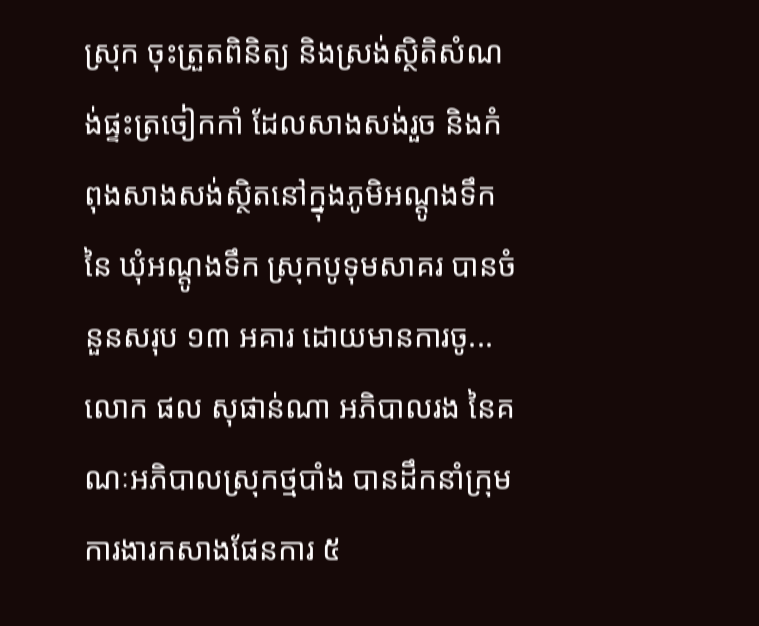ស្រុក ចុះត្រួតពិនិត្យ និងស្រង់ស្ថិតិសំណង់ផ្ទះត្រចៀកកាំ ដែលសាងសង់រួច និងកំពុងសាងសង់ស្ថិតនៅក្នុងភូមិអណ្តូងទឹក នៃ ឃុំអណ្តូងទឹក ស្រុកបូទុមសាគរ បានចំនួនសរុប ១៣ អគារ ដោយមានការចូ...
លោក ផល សុផាន់ណា អភិបាលរង នៃគណៈអភិបាលស្រុកថ្មបាំង បានដឹកនាំក្រុមការងារកសាងផែនការ ៥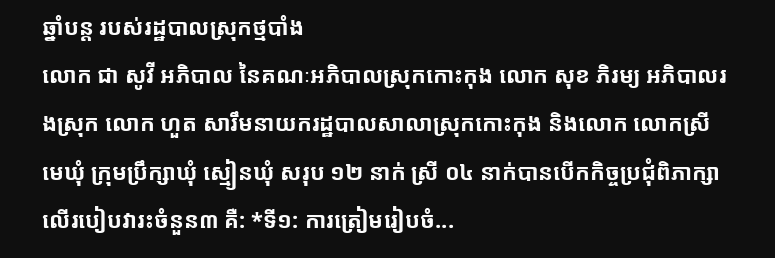ឆ្នាំបន្ត របស់រដ្ឋបាលស្រុកថ្មបាំង
លោក ជា សូវី អភិបាល នៃគណៈអភិបាលស្រុកកោះកុង លោក សុខ ភិរម្យ អភិបាលរងស្រុក លោក ហួត សារឹមនាយករដ្ឋបាលសាលាស្រុកកោះកុង និងលោក លោកស្រីមេឃុំ ក្រុមប្រឹក្សាឃុំ ស្មៀនឃុំ សរុប ១២ នាក់ ស្រី ០៤ នាក់បានបើកកិច្ចប្រជុំពិភាក្សាលើរបៀបវារះចំនួន៣ គឺ: *ទី១: ការត្រៀមរៀបចំ...